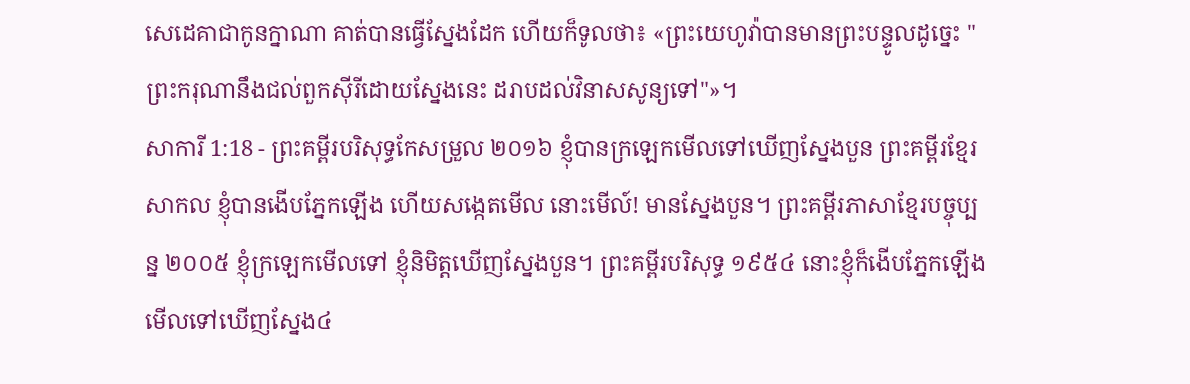សេដេគាជាកូនក្នាណា គាត់បានធ្វើស្នែងដែក ហើយក៏ទូលថា៖ «ព្រះយេហូវ៉ាបានមានព្រះបន្ទូលដូច្នេះ "ព្រះករុណានឹងជល់ពួកស៊ីរីដោយស្នែងនេះ ដរាបដល់វិនាសសូន្យទៅ"»។
សាការី 1:18 - ព្រះគម្ពីរបរិសុទ្ធកែសម្រួល ២០១៦ ខ្ញុំបានក្រឡេកមើលទៅឃើញស្នែងបួន ព្រះគម្ពីរខ្មែរសាកល ខ្ញុំបានងើបភ្នែកឡើង ហើយសង្កេតមើល នោះមើល៍! មានស្នែងបួន។ ព្រះគម្ពីរភាសាខ្មែរបច្ចុប្បន្ន ២០០៥ ខ្ញុំក្រឡេកមើលទៅ ខ្ញុំនិមិត្តឃើញស្នែងបួន។ ព្រះគម្ពីរបរិសុទ្ធ ១៩៥៤ នោះខ្ញុំក៏ងើបភ្នែកឡើង មើលទៅឃើញស្នែង៤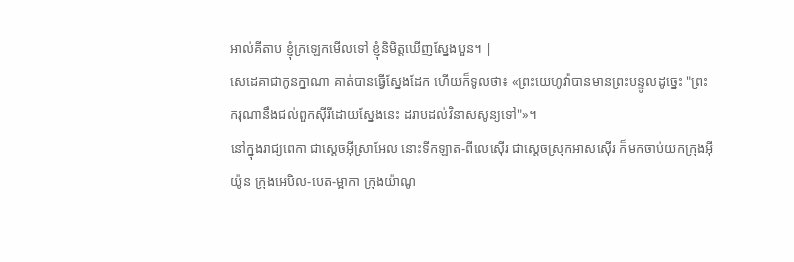អាល់គីតាប ខ្ញុំក្រឡេកមើលទៅ ខ្ញុំនិមិត្តឃើញស្នែងបួន។ |
សេដេគាជាកូនក្នាណា គាត់បានធ្វើស្នែងដែក ហើយក៏ទូលថា៖ «ព្រះយេហូវ៉ាបានមានព្រះបន្ទូលដូច្នេះ "ព្រះករុណានឹងជល់ពួកស៊ីរីដោយស្នែងនេះ ដរាបដល់វិនាសសូន្យទៅ"»។
នៅក្នុងរាជ្យពេកា ជាស្តេចអ៊ីស្រាអែល នោះទីកឡាត-ពីលេស៊ើរ ជាស្តេចស្រុកអាសស៊ើរ ក៏មកចាប់យកក្រុងអ៊ីយ៉ូន ក្រុងអេបិល-បេត-ម្អាកា ក្រុងយ៉ាណូ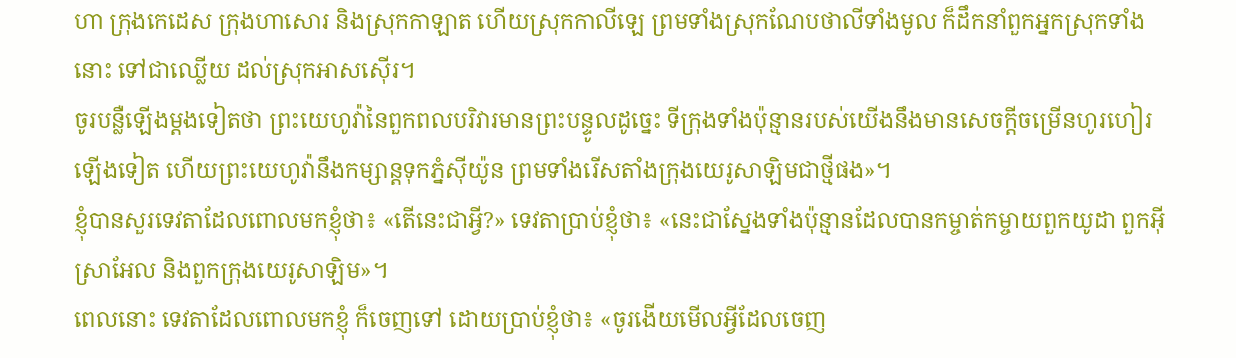ហា ក្រុងកេដេស ក្រុងហាសោរ និងស្រុកកាឡាត ហើយស្រុកកាលីឡេ ព្រមទាំងស្រុកណែបថាលីទាំងមូល ក៏ដឹកនាំពួកអ្នកស្រុកទាំងនោះ ទៅជាឈ្លើយ ដល់ស្រុកអាសស៊ើរ។
ចូរបន្លឺឡើងម្ដងទៀតថា ព្រះយេហូវ៉ានៃពួកពលបរិវារមានព្រះបន្ទូលដូច្នេះ ទីក្រុងទាំងប៉ុន្មានរបស់យើងនឹងមានសេចក្ដីចម្រើនហូរហៀរឡើងទៀត ហើយព្រះយេហូវ៉ានឹងកម្សាន្តទុកភ្នំស៊ីយ៉ូន ព្រមទាំងរើសតាំងក្រុងយេរូសាឡិមជាថ្មីផង»។
ខ្ញុំបានសួរទេវតាដែលពោលមកខ្ញុំថា៖ «តើនេះជាអ្វី?» ទេវតាប្រាប់ខ្ញុំថា៖ «នេះជាស្នែងទាំងប៉ុន្មានដែលបានកម្ចាត់កម្ចាយពួកយូដា ពួកអ៊ីស្រាអែល និងពួកក្រុងយេរូសាឡិម»។
ពេលនោះ ទេវតាដែលពោលមកខ្ញុំ ក៏ចេញទៅ ដោយប្រាប់ខ្ញុំថា៖ «ចូរងើយមើលអ្វីដែលចេញ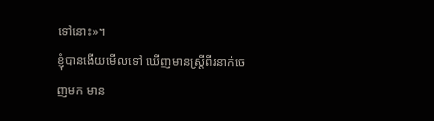ទៅនោះ»។
ខ្ញុំបានងើយមើលទៅ ឃើញមានស្ត្រីពីរនាក់ចេញមក មាន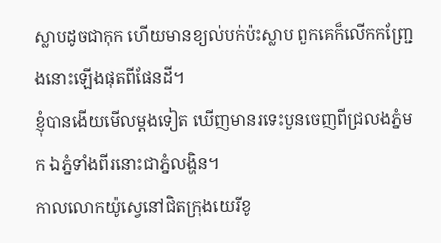ស្លាបដូចជាកុក ហើយមានខ្យល់បក់ប៉ះស្លាប ពួកគេក៏លើកកញ្ជ្រែងនោះឡើងផុតពីផែនដី។
ខ្ញុំបានងើយមើលម្តងទៀត ឃើញមានរទេះបួនចេញពីជ្រលងភ្នំមក ឯភ្នំទាំងពីរនោះជាភ្នំលង្ហិន។
កាលលោកយ៉ូស្វេនៅជិតក្រុងយេរីខូ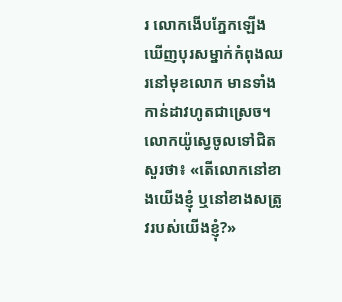រ លោកងើបភ្នែកឡើង ឃើញបុរសម្នាក់កំពុងឈរនៅមុខលោក មានទាំងកាន់ដាវហូតជាស្រេច។ លោកយ៉ូស្វេចូលទៅជិត សួរថា៖ «តើលោកនៅខាងយើងខ្ញុំ ឬនៅខាងសត្រូវរបស់យើងខ្ញុំ?»